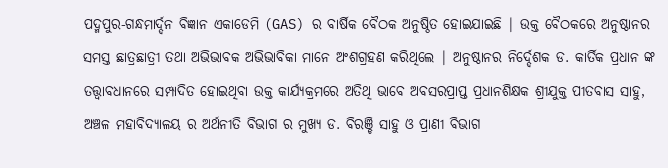ପଦ୍ମପୁର-ଗନ୍ଧମାର୍ଦ୍ଦନ ବିଜ୍ଞାନ ଏକାଡେମି (GAS) ର ବାର୍ଷିକ ବୈଠକ ଅନୁଷ୍ଠିତ ହୋଇଯାଇଛି | ଉକ୍ତ ବୈଠକରେ ଅନୁଷ୍ଠାନର ସମସ୍ତ ଛାତ୍ରଛାତ୍ରୀ ତଥା ଅଭିଭାବକ ଅଭିଭାବିକା ମାନେ ଅଂଶଗ୍ରହଣ କରିଥିଲେ | ଅନୁଷ୍ଠାନର ନିର୍ଦ୍ଦେଶକ ଡ. କାର୍ତିକ ପ୍ରଧାନ ଙ୍କ ତତ୍ତ୍ଵାବଧାନରେ ସମ୍ପାଦିତ ହୋଇଥିବା ଉକ୍ତ କାର୍ଯ୍ୟକ୍ରମରେ ଅତିଥି ଭାବେ ଅବସରପ୍ରାପ୍ତ ପ୍ରଧାନଶିକ୍ଷକ ଶ୍ରୀଯୁକ୍ତ ପୀତବାସ ସାହୁ, ଅଞ୍ଚଳ ମହାବିଦ୍ୟାଳୟ ର ଅର୍ଥନୀତି ବିଭାଗ ର ମୁଖ୍ୟ ଡ. ବିରଞ୍ଚି ସାହୁ ଓ ପ୍ରାଣୀ ବିଭାଗ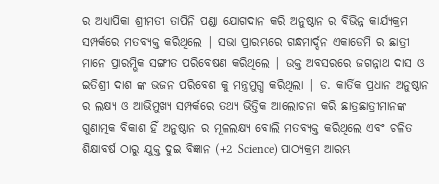ର ଅଧ୍ୟାପିକା ଶ୍ରୀମତୀ ତାପିନି ପଣ୍ଡା ଯୋଗଦାନ କରି ଅନୁଷ୍ଠାନ ର ବିଭିନ୍ନ କାର୍ଯ୍ୟକ୍ରମ ସମ୍ପର୍କରେ ମତବ୍ୟକ୍ତ କରିଥିଲେ | ସଭା ପ୍ରାରମ୍ଭରେ ଗନ୍ଧମାର୍ଦ୍ଦନ ଏକାଡେମି ର ଛାତ୍ରୀ ମାନେ ପ୍ରାରମ୍ଭିକ ସଙ୍ଗୀତ ପରିବେଷଣ କରିଥିଲେ | ଉକ୍ତ ଅବସରରେ ଜଗନ୍ନାଥ ଦାସ ଓ ଇତିଶ୍ରୀ ଦାଶ ଙ୍କ ଭଜନ ପରିବେଶ କୁ ମନ୍ତ୍ରମୁଗ୍ଧ କରିଥିଲା | ଡ. କାର୍ତିକ ପ୍ରଧାନ ଅନୁଷ୍ଠାନ ର ଲକ୍ଷ୍ୟ ଓ ଆଭିମୁଖ୍ୟ ସମ୍ପର୍କରେ ତଥ୍ୟ ଭିତ୍ତିକ ଆଲୋଚନା କରି ଛାତ୍ରଛାତ୍ରୀମାନଙ୍କ ଗୁଣାତ୍ମକ ବିକାଶ ହିଁ ଅନୁଷ୍ଠାନ ର ମୂଳଲକ୍ଷ୍ୟ ବୋଲି ମତବ୍ୟକ୍ତ କରିଥିଲେ ଏବଂ ଚଳିତ ଶିକ୍ଷାବର୍ଷ ଠାରୁ ଯୁକ୍ତ ଦୁଇ ବିଜ୍ଞାନ (+2 Science) ପାଠ୍ୟକ୍ରମ ଆରମ୍ଭ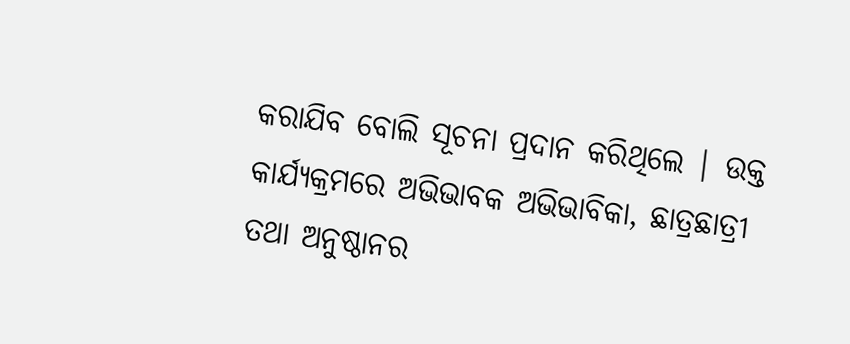କରାଯିବ ବୋଲି ସୂଚନା ପ୍ରଦାନ କରିଥିଲେ | ଉକ୍ତ କାର୍ଯ୍ୟକ୍ରମରେ ଅଭିଭାବକ ଅଭିଭାବିକା, ଛାତ୍ରଛାତ୍ରୀ ତଥା ଅନୁଷ୍ଠାନର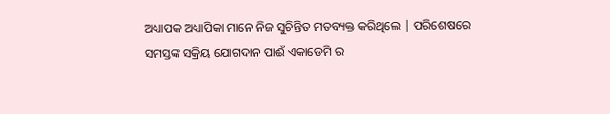ଅଧ୍ୟାପକ ଅଧ୍ୟାପିକା ମାନେ ନିଜ ସୁଚିନ୍ତିତ ମତବ୍ୟକ୍ତ କରିଥିଲେ | ପରିଶେଷରେ ସମସ୍ତଙ୍କ ସକ୍ରିୟ ଯୋଗଦାନ ପାଈଁ ଏକାଡେମି ର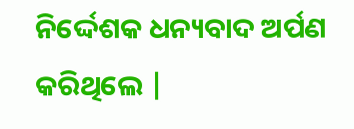ନିର୍ଦ୍ଦେଶକ ଧନ୍ୟବାଦ ଅର୍ପଣ କରିଥିଲେ |